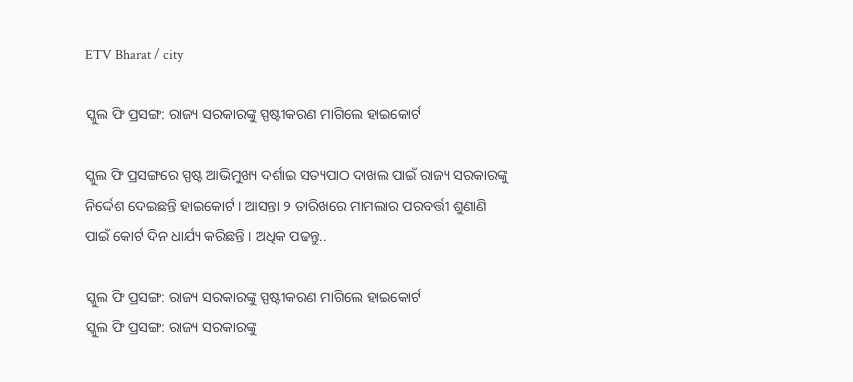ETV Bharat / city

ସ୍କୁଲ ଫି ପ୍ରସଙ୍ଗ: ରାଜ୍ୟ ସରକାରଙ୍କୁ ସ୍ପଷ୍ଟୀକରଣ ମାଗିଲେ ହାଇକୋର୍ଟ

ସ୍କୁଲ ଫି ପ୍ରସଙ୍ଗରେ ସ୍ପଷ୍ଟ ଆଭିମୁଖ୍ୟ ଦର୍ଶାଇ ସତ୍ୟପାଠ ଦାଖଲ ପାଇଁ ରାଜ୍ୟ ସରକାରଙ୍କୁ ନିର୍ଦ୍ଦେଶ ଦେଇଛନ୍ତି ହାଇକୋର୍ଟ । ଆସନ୍ତା ୨ ତାରିଖରେ ମାମଲାର ପରବର୍ତ୍ତୀ ଶୁଣାଣି ପାଇଁ କୋର୍ଟ ଦିନ ଧାର୍ଯ୍ୟ କରିଛନ୍ତି । ଅଧିକ ପଢନ୍ତୁ..

ସ୍କୁଲ ଫି ପ୍ରସଙ୍ଗ: ରାଜ୍ୟ ସରକାରଙ୍କୁ ସ୍ପଷ୍ଟୀକରଣ ମାଗିଲେ ହାଇକୋର୍ଟ
ସ୍କୁଲ ଫି ପ୍ରସଙ୍ଗ: ରାଜ୍ୟ ସରକାରଙ୍କୁ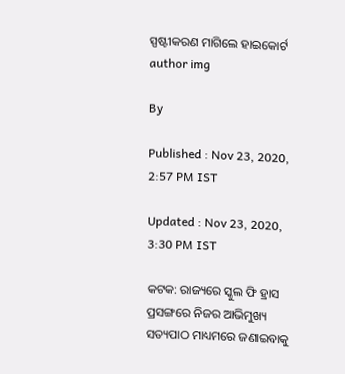ସ୍ପଷ୍ଟୀକରଣ ମାଗିଲେ ହାଇକୋର୍ଟ
author img

By

Published : Nov 23, 2020, 2:57 PM IST

Updated : Nov 23, 2020, 3:30 PM IST

କଟକ: ରାଜ୍ୟରେ ସ୍କୁଲ ଫି ହ୍ରାସ ପ୍ରସଙ୍ଗରେ ନିଜର ଆଭିମୁଖ୍ୟ ସତ୍ୟପାଠ ମାଧ୍ୟମରେ ଜଣାଇବାକୁ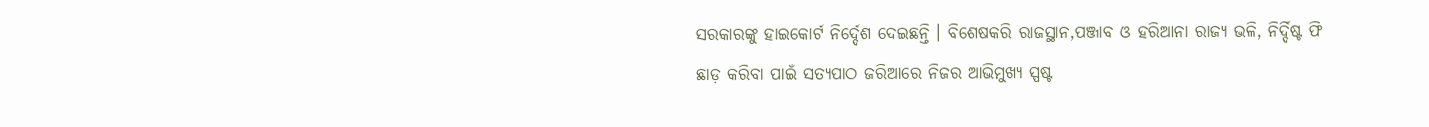ସରକାରଙ୍କୁ ହାଇକୋର୍ଟ ନିର୍ଦ୍ଦେଶ ଦେଇଛନ୍ତି । ବିଶେଷକରି ରାଜସ୍ଥାନ,ପଞ୍ଜାବ ଓ ହରିଆନା ରାଜ୍ୟ ଭଳି, ନିର୍ଦ୍ଦିଷ୍ଟ ଫି ଛାଡ଼ କରିବା ପାଇଁ ସତ୍ୟପାଠ ଜରିଆରେ ନିଜର ଆଭିମୁଖ୍ୟ ସ୍ପଷ୍ଟ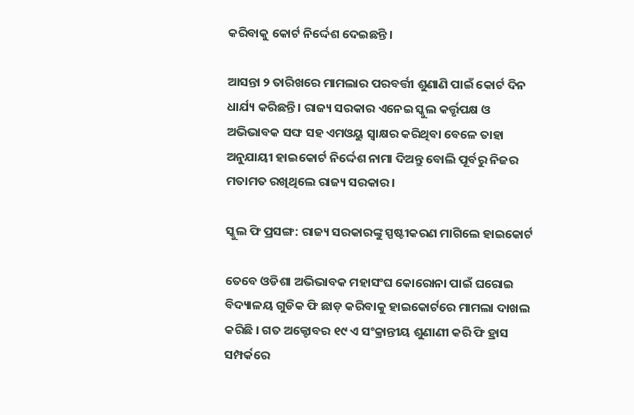କରିବାକୁ କୋର୍ଟ ନିର୍ଦ୍ଦେଶ ଦେଇଛନ୍ତି ।

ଆସନ୍ତା ୨ ତାରିଖରେ ମାମଲାର ପରବର୍ତ୍ତୀ ଶୁଣାଣି ପାଇଁ କୋର୍ଟ ଦିନ ଧାର୍ଯ୍ୟ କରିଛନ୍ତି । ରାଜ୍ୟ ସରକାର ଏନେଇ ସ୍କୁଲ କର୍ତ୍ତୃପକ୍ଷ ଓ ଅଭିଭାବକ ସଙ୍ଘ ସହ ଏମଓୟୁ ସ୍ବାକ୍ଷର କରିଥିବା ବେଳେ ତାହା ଅନୁଯାୟୀ ହାଇକୋର୍ଟ ନିର୍ଦ୍ଦେଶ ନାମା ଦିଅନ୍ତୁ ବୋଲି ପୂର୍ବରୁ ନିଜର ମତାମତ ରଖିଥିଲେ ରାଜ୍ୟ ସରକାର ।

ସ୍କୁଲ ଫି ପ୍ରସଙ୍ଗ: ରାଜ୍ୟ ସରକାରଙ୍କୁ ସ୍ପଷ୍ଟୀକରଣ ମାଗିଲେ ହାଇକୋର୍ଟ

ତେବେ ଓଡିଶା ଅଭିଭାବକ ମହାସଂଘ କୋରୋନା ପାଇଁ ଘରୋଇ ବିଦ୍ୟାଳୟ ଗୁଡିକ ଫି ଛାଡ଼ କରିବାକୁ ହାଇକୋର୍ଟରେ ମାମଲା ଦାଖଲ କରିଛି । ଗତ ଅକ୍ଟୋବର ୧୯ ଏ ସଂକ୍ରାନ୍ତୀୟ ଶୁଣାଣୀ କରି ଫି ହ୍ରାସ ସମ୍ପର୍କରେ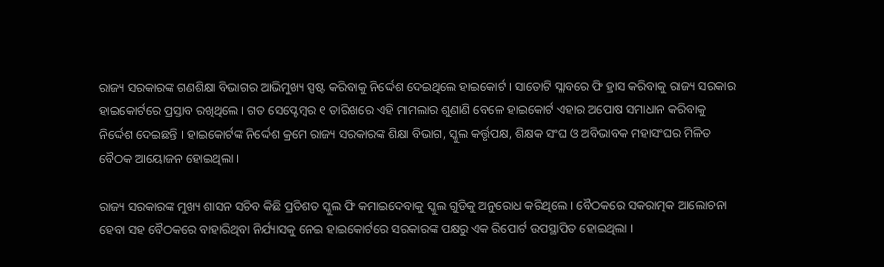ରାଜ୍ୟ ସରକାରଙ୍କ ଗଣଶିକ୍ଷା ବିଭାଗର ଆଭିମୁଖ୍ୟ ସ୍ପଷ୍ଟ କରିବାକୁ ନିର୍ଦ୍ଦେଶ ଦେଇଥିଲେ ହାଇକୋର୍ଟ । ସାତୋଟି ସ୍ଲାବରେ ଫି ହ୍ରାସ କରିବାକୁ ରାଜ୍ୟ ସରକାର ହାଇକୋର୍ଟରେ ପ୍ରସ୍ତାବ ରଖିଥିଲେ । ଗତ ସେପ୍ଟେମ୍ବର ୧ ତାରିଖରେ ଏହି ମାମଲାର ଶୁଣାଣି ବେଳେ ହାଇକୋର୍ଟ ଏହାର ଅପୋଷ ସମାଧାନ କରିବାକୁ ନିର୍ଦ୍ଦେଶ ଦେଇଛନ୍ତି । ହାଇକୋର୍ଟଙ୍କ ନିର୍ଦ୍ଦେଶ କ୍ରମେ ରାଜ୍ୟ ସରକାରଙ୍କ ଶିକ୍ଷା ବିଭାଗ, ସ୍କୁଲ କର୍ତ୍ତୃପକ୍ଷ, ଶିକ୍ଷକ ସଂଘ ଓ ଅବିଭାବକ ମହାସଂଘର ମିଳିତ ବୈଠକ ଆୟୋଜନ ହୋଇଥିଲା ।

ରାଜ୍ୟ ସରକାରଙ୍କ ମୁଖ୍ୟ ଶାସନ ସଚିବ କିଛି ପ୍ରତିଶତ ସ୍କୁଲ ଫି କମାଇଦେବାକୁ ସ୍କୁଲ ଗୁଡିକୁ ଅନୁରୋଧ କରିଥିଲେ । ବୈଠକରେ ସକରାତ୍ମକ ଆଲୋଚନା ହେବା ସହ ବୈଠକରେ ବାହାରିଥିବା ନିର୍ଯ୍ୟାସକୁ ନେଇ ହାଇକୋର୍ଟରେ ସରକାରଙ୍କ ପକ୍ଷରୁ ଏକ ରିପୋର୍ଟ ଉପସ୍ଥାପିତ ହୋଇଥିଲା ।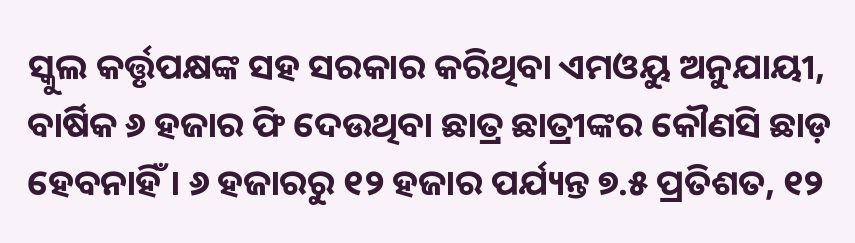ସ୍କୁଲ କର୍ତ୍ତୃପକ୍ଷଙ୍କ ସହ ସରକାର କରିଥିବା ଏମଓୟୁ ଅନୁଯାୟୀ, ବାର୍ଷିକ ୬ ହଜାର ଫି ଦେଉଥିବା ଛାତ୍ର ଛାତ୍ରୀଙ୍କର କୌଣସି ଛାଡ଼ ହେବନାହିଁ । ୬ ହଜାରରୁ ୧୨ ହଜାର ପର୍ଯ୍ୟନ୍ତ ୭.୫ ପ୍ରତିଶତ, ୧୨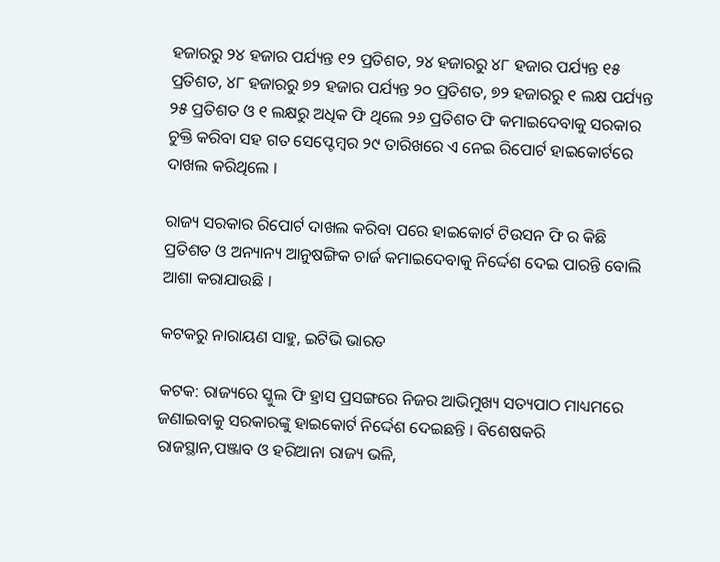ହଜାରରୁ ୨୪ ହଜାର ପର୍ଯ୍ୟନ୍ତ ୧୨ ପ୍ରତିଶତ, ୨୪ ହଜାରରୁ ୪୮ ହଜାର ପର୍ଯ୍ୟନ୍ତ ୧୫ ପ୍ରତିଶତ, ୪୮ ହଜାରରୁ ୭୨ ହଜାର ପର୍ଯ୍ୟନ୍ତ ୨୦ ପ୍ରତିଶତ, ୭୨ ହଜାରରୁ ୧ ଲକ୍ଷ ପର୍ଯ୍ୟନ୍ତ ୨୫ ପ୍ରତିଶତ ଓ ୧ ଲକ୍ଷରୁ ଅଧିକ ଫି ଥିଲେ ୨୬ ପ୍ରତିଶତ ଫି କମାଇଦେବାକୁ ସରକାର ଚୁକ୍ତି କରିବା ସହ ଗତ ସେପ୍ଟେମ୍ବର ୨୯ ତାରିଖରେ ଏ ନେଇ ରିପୋର୍ଟ ହାଇକୋର୍ଟରେ ଦାଖଲ କରିଥିଲେ ।

ରାଜ୍ୟ ସରକାର ରିପୋର୍ଟ ଦାଖଲ କରିବା ପରେ ହାଇକୋର୍ଟ ଟିଉସନ ଫି ର କିଛି ପ୍ରତିଶତ ଓ ଅନ୍ୟାନ୍ୟ ଆନୁଷଙ୍ଗିକ ଚାର୍ଜ କମାଇଦେବାକୁ ନିର୍ଦ୍ଦେଶ ଦେଇ ପାରନ୍ତି ବୋଲି ଆଶା କରାଯାଉଛି ।

କଟକରୁ ନାରାୟଣ ସାହୁ, ଇଟିଭି ଭାରତ

କଟକ: ରାଜ୍ୟରେ ସ୍କୁଲ ଫି ହ୍ରାସ ପ୍ରସଙ୍ଗରେ ନିଜର ଆଭିମୁଖ୍ୟ ସତ୍ୟପାଠ ମାଧ୍ୟମରେ ଜଣାଇବାକୁ ସରକାରଙ୍କୁ ହାଇକୋର୍ଟ ନିର୍ଦ୍ଦେଶ ଦେଇଛନ୍ତି । ବିଶେଷକରି ରାଜସ୍ଥାନ,ପଞ୍ଜାବ ଓ ହରିଆନା ରାଜ୍ୟ ଭଳି,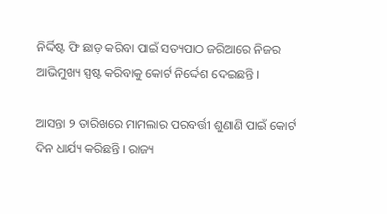ନିର୍ଦ୍ଦିଷ୍ଟ ଫି ଛାଡ଼ କରିବା ପାଇଁ ସତ୍ୟପାଠ ଜରିଆରେ ନିଜର ଆଭିମୁଖ୍ୟ ସ୍ପଷ୍ଟ କରିବାକୁ କୋର୍ଟ ନିର୍ଦ୍ଦେଶ ଦେଇଛନ୍ତି ।

ଆସନ୍ତା ୨ ତାରିଖରେ ମାମଲାର ପରବର୍ତ୍ତୀ ଶୁଣାଣି ପାଇଁ କୋର୍ଟ ଦିନ ଧାର୍ଯ୍ୟ କରିଛନ୍ତି । ରାଜ୍ୟ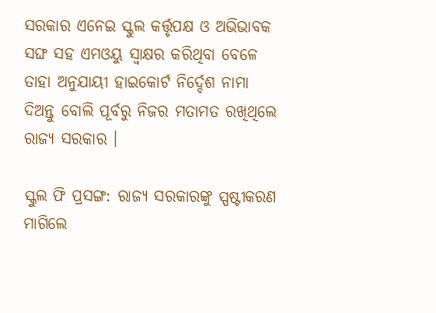ସରକାର ଏନେଇ ସ୍କୁଲ କର୍ତ୍ତୃପକ୍ଷ ଓ ଅଭିଭାବକ ସଙ୍ଘ ସହ ଏମଓୟୁ ସ୍ବାକ୍ଷର କରିଥିବା ବେଳେ ତାହା ଅନୁଯାୟୀ ହାଇକୋର୍ଟ ନିର୍ଦ୍ଦେଶ ନାମା ଦିଅନ୍ତୁ ବୋଲି ପୂର୍ବରୁ ନିଜର ମତାମତ ରଖିଥିଲେ ରାଜ୍ୟ ସରକାର ।

ସ୍କୁଲ ଫି ପ୍ରସଙ୍ଗ: ରାଜ୍ୟ ସରକାରଙ୍କୁ ସ୍ପଷ୍ଟୀକରଣ ମାଗିଲେ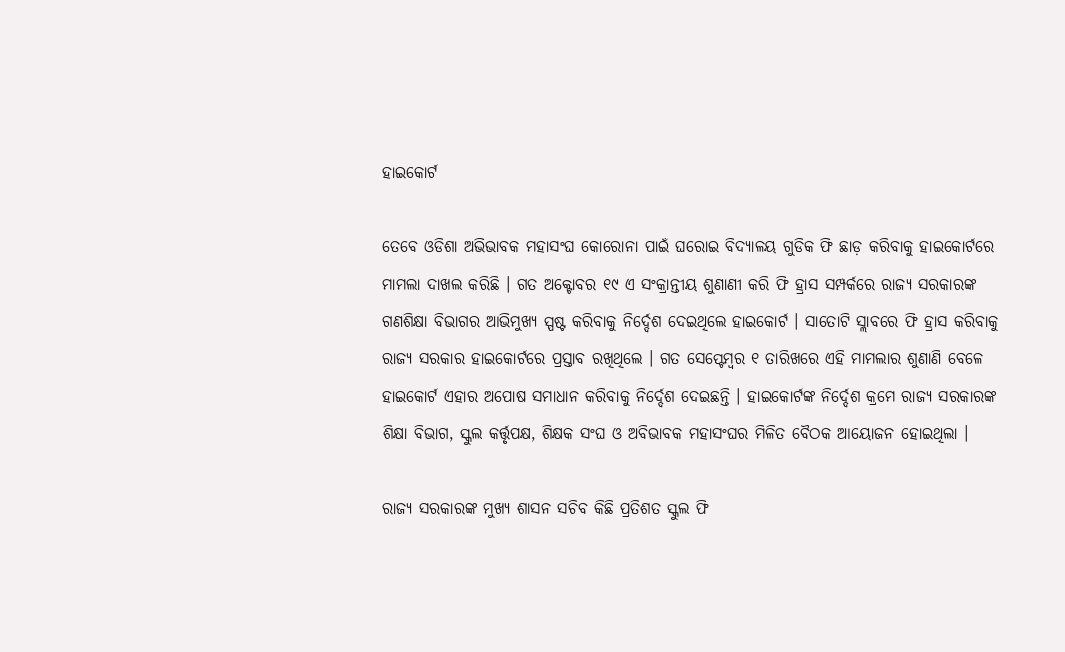ହାଇକୋର୍ଟ

ତେବେ ଓଡିଶା ଅଭିଭାବକ ମହାସଂଘ କୋରୋନା ପାଇଁ ଘରୋଇ ବିଦ୍ୟାଳୟ ଗୁଡିକ ଫି ଛାଡ଼ କରିବାକୁ ହାଇକୋର୍ଟରେ ମାମଲା ଦାଖଲ କରିଛି । ଗତ ଅକ୍ଟୋବର ୧୯ ଏ ସଂକ୍ରାନ୍ତୀୟ ଶୁଣାଣୀ କରି ଫି ହ୍ରାସ ସମ୍ପର୍କରେ ରାଜ୍ୟ ସରକାରଙ୍କ ଗଣଶିକ୍ଷା ବିଭାଗର ଆଭିମୁଖ୍ୟ ସ୍ପଷ୍ଟ କରିବାକୁ ନିର୍ଦ୍ଦେଶ ଦେଇଥିଲେ ହାଇକୋର୍ଟ । ସାତୋଟି ସ୍ଲାବରେ ଫି ହ୍ରାସ କରିବାକୁ ରାଜ୍ୟ ସରକାର ହାଇକୋର୍ଟରେ ପ୍ରସ୍ତାବ ରଖିଥିଲେ । ଗତ ସେପ୍ଟେମ୍ବର ୧ ତାରିଖରେ ଏହି ମାମଲାର ଶୁଣାଣି ବେଳେ ହାଇକୋର୍ଟ ଏହାର ଅପୋଷ ସମାଧାନ କରିବାକୁ ନିର୍ଦ୍ଦେଶ ଦେଇଛନ୍ତି । ହାଇକୋର୍ଟଙ୍କ ନିର୍ଦ୍ଦେଶ କ୍ରମେ ରାଜ୍ୟ ସରକାରଙ୍କ ଶିକ୍ଷା ବିଭାଗ, ସ୍କୁଲ କର୍ତ୍ତୃପକ୍ଷ, ଶିକ୍ଷକ ସଂଘ ଓ ଅବିଭାବକ ମହାସଂଘର ମିଳିତ ବୈଠକ ଆୟୋଜନ ହୋଇଥିଲା ।

ରାଜ୍ୟ ସରକାରଙ୍କ ମୁଖ୍ୟ ଶାସନ ସଚିବ କିଛି ପ୍ରତିଶତ ସ୍କୁଲ ଫି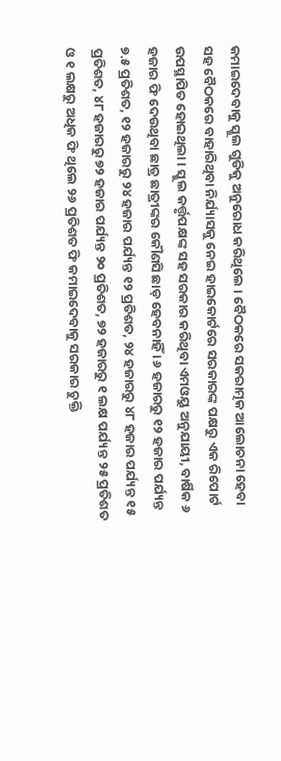କମାଇଦେବାକୁ ସ୍କୁଲ ଗୁଡିକୁ ଅନୁରୋଧ କରିଥିଲେ । ବୈଠକରେ ସକରାତ୍ମକ ଆଲୋଚନା ହେବା ସହ ବୈଠକରେ ବାହାରିଥିବା ନିର୍ଯ୍ୟାସକୁ ନେଇ ହାଇକୋର୍ଟରେ ସରକାରଙ୍କ ପକ୍ଷରୁ ଏକ ରିପୋର୍ଟ ଉପସ୍ଥାପିତ ହୋଇଥିଲା । ସ୍କୁଲ କର୍ତ୍ତୃପକ୍ଷଙ୍କ ସହ ସରକାର କରିଥିବା ଏମଓୟୁ ଅନୁଯାୟୀ, ବାର୍ଷିକ ୬ ହଜାର ଫି ଦେଉଥିବା ଛାତ୍ର ଛାତ୍ରୀଙ୍କର କୌଣସି ଛାଡ଼ ହେବନାହିଁ । ୬ ହଜାରରୁ ୧୨ ହଜାର ପର୍ଯ୍ୟନ୍ତ ୭.୫ ପ୍ରତିଶତ, ୧୨ ହଜାରରୁ ୨୪ ହଜାର ପର୍ଯ୍ୟନ୍ତ ୧୨ ପ୍ରତିଶତ, ୨୪ ହଜାରରୁ ୪୮ ହଜାର ପର୍ଯ୍ୟନ୍ତ ୧୫ ପ୍ରତିଶତ, ୪୮ ହଜାରରୁ ୭୨ ହଜାର ପର୍ଯ୍ୟନ୍ତ ୨୦ ପ୍ରତିଶତ, ୭୨ ହଜାରରୁ ୧ ଲକ୍ଷ ପର୍ଯ୍ୟନ୍ତ ୨୫ ପ୍ରତିଶତ ଓ ୧ ଲକ୍ଷରୁ ଅଧିକ ଫି ଥିଲେ ୨୬ ପ୍ରତିଶତ ଫି କମାଇଦେବାକୁ ସରକାର ଚୁକ୍ତି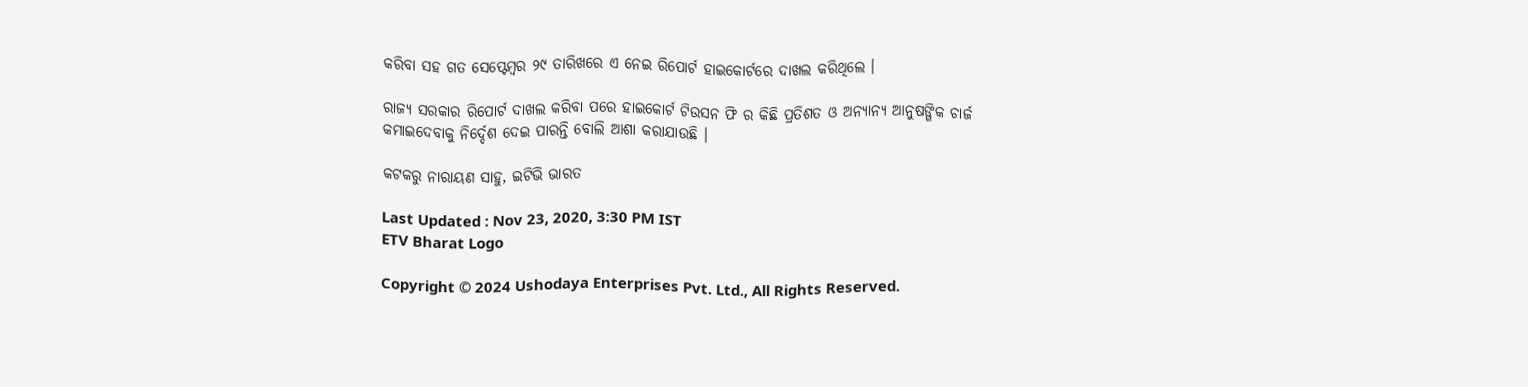କରିବା ସହ ଗତ ସେପ୍ଟେମ୍ବର ୨୯ ତାରିଖରେ ଏ ନେଇ ରିପୋର୍ଟ ହାଇକୋର୍ଟରେ ଦାଖଲ କରିଥିଲେ ।

ରାଜ୍ୟ ସରକାର ରିପୋର୍ଟ ଦାଖଲ କରିବା ପରେ ହାଇକୋର୍ଟ ଟିଉସନ ଫି ର କିଛି ପ୍ରତିଶତ ଓ ଅନ୍ୟାନ୍ୟ ଆନୁଷଙ୍ଗିକ ଚାର୍ଜ କମାଇଦେବାକୁ ନିର୍ଦ୍ଦେଶ ଦେଇ ପାରନ୍ତି ବୋଲି ଆଶା କରାଯାଉଛି ।

କଟକରୁ ନାରାୟଣ ସାହୁ, ଇଟିଭି ଭାରତ

Last Updated : Nov 23, 2020, 3:30 PM IST
ETV Bharat Logo

Copyright © 2024 Ushodaya Enterprises Pvt. Ltd., All Rights Reserved.